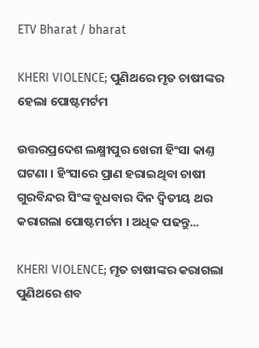ETV Bharat / bharat

KHERI VIOLENCE; ପୁଣିଥରେ ମୃତ ଚାଷୀଙ୍କର ହେଲା ପୋଷ୍ଟମର୍ଟମ

ଉତ୍ତରପ୍ରଦେଶ ଲକ୍ଷ୍ମୀପୁର ଖେରୀ ହିଂସା କାଣ୍ତ ଘଟଣା । ହିଂସାରେ ପ୍ରାଣ ହରାଇଥିବା ଚାଷୀ ଗୁରବିନ୍ଦର ସିଂଙ୍କ ବୁଧବାର ଦିନ ଦ୍ବିତୀୟ ଥର କରାଗଲା ପୋଷ୍ଟମର୍ଟମ । ଅଧିକ ପଢନ୍ତୁ...

KHERI VIOLENCE; ମୃତ ଚାଷୀଙ୍କର କରାଗଲା ପୁଣିଥରେ ଶବ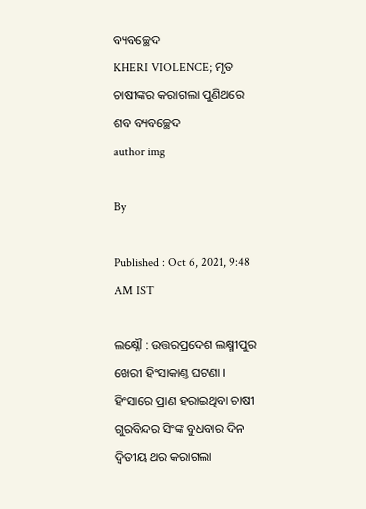ବ୍ୟବଚ୍ଛେଦ
KHERI VIOLENCE; ମୃତ ଚାଷୀଙ୍କର କରାଗଲା ପୁଣିଥରେ ଶବ ବ୍ୟବଚ୍ଛେଦ
author img

By

Published : Oct 6, 2021, 9:48 AM IST

ଲକ୍ଷ୍ନୌ : ଉତ୍ତରପ୍ରଦେଶ ଲକ୍ଷ୍ମୀପୁର ଖେରୀ ହିଂସାକାଣ୍ତ ଘଟଣା । ହିଂସାରେ ପ୍ରାଣ ହରାଇଥିବା ଚାଷୀ ଗୁରବିନ୍ଦର ସିଂଙ୍କ ବୁଧବାର ଦିନ ଦ୍ବିତୀୟ ଥର କରାଗଲା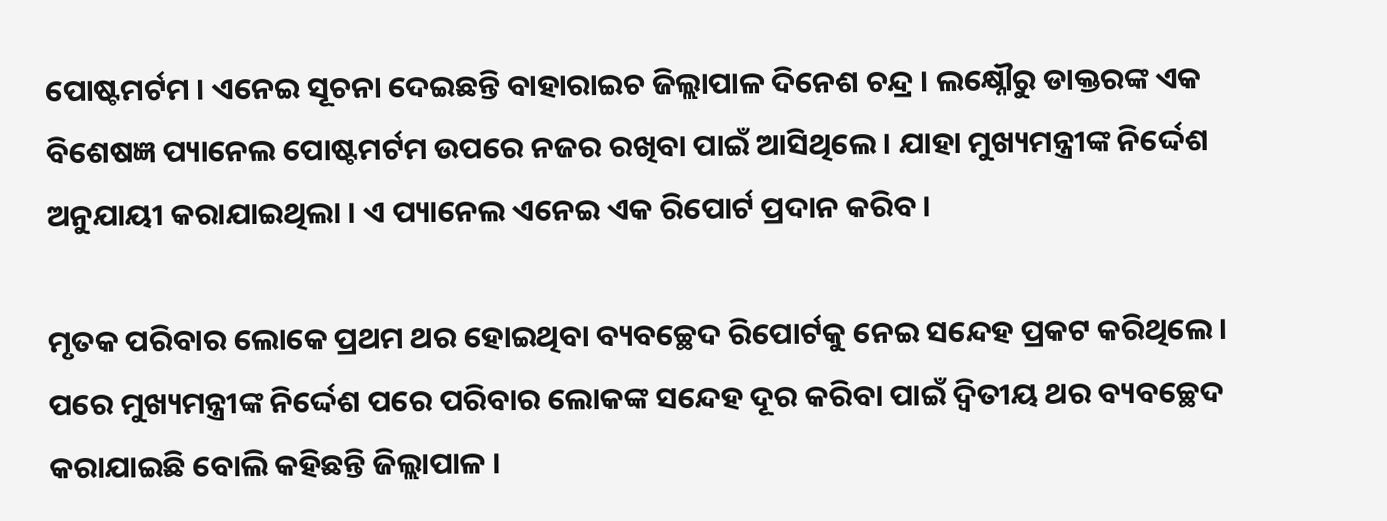ପୋଷ୍ଟମର୍ଟମ । ଏନେଇ ସୂଚନା ଦେଇଛନ୍ତି ବାହାରାଇଚ ଜିଲ୍ଲାପାଳ ଦିନେଶ ଚନ୍ଦ୍ର । ଲକ୍ଷ୍ନୌରୁ ଡାକ୍ତରଙ୍କ ଏକ ବିଶେଷଜ୍ଞ ପ୍ୟାନେଲ ପୋଷ୍ଟମର୍ଟମ ଉପରେ ନଜର ରଖିବା ପାଇଁ ଆସିଥିଲେ । ଯାହା ମୁଖ୍ୟମନ୍ତ୍ରୀଙ୍କ ନିର୍ଦ୍ଦେଶ ଅନୁଯାୟୀ କରାଯାଇଥିଲା । ଏ ପ୍ୟାନେଲ ଏନେଇ ଏକ ରିପୋର୍ଟ ପ୍ରଦାନ କରିବ ।

ମୃତକ ପରିବାର ଲୋକେ ପ୍ରଥମ ଥର ହୋଇଥିବା ବ୍ୟବଚ୍ଛେଦ ରିପୋର୍ଟକୁ ନେଇ ସନ୍ଦେହ ପ୍ରକଟ କରିଥିଲେ । ପରେ ମୁଖ୍ୟମନ୍ତ୍ରୀଙ୍କ ନିର୍ଦ୍ଦେଶ ପରେ ପରିବାର ଲୋକଙ୍କ ସନ୍ଦେହ ଦୂର କରିବା ପାଇଁ ଦ୍ବିତୀୟ ଥର ବ୍ୟବଚ୍ଛେଦ କରାଯାଇଛି ବୋଲି କହିଛନ୍ତି ଜିଲ୍ଲାପାଳ ।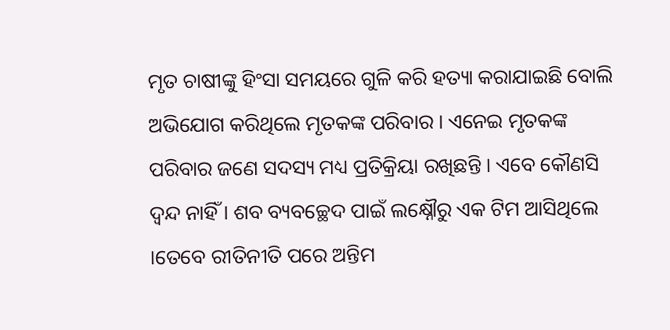ମୃତ ଚାଷୀଙ୍କୁ ହିଂସା ସମୟରେ ଗୁଳି କରି ହତ୍ୟା କରାଯାଇଛି ବୋଲି ଅଭିଯୋଗ କରିଥିଲେ ମୃତକଙ୍କ ପରିବାର । ଏନେଇ ମୃତକଙ୍କ ପରିବାର ଜଣେ ସଦସ୍ୟ ମଧ୍ୟ ପ୍ରତିକ୍ରିୟା ରଖିଛନ୍ତି । ଏବେ କୌଣସି ଦ୍ବନ୍ଦ ନାହିଁ । ଶବ ବ୍ୟବଚ୍ଛେଦ ପାଇଁ ଲକ୍ଷ୍ନୌରୁ ଏକ ଟିମ ଆସିଥିଲେ ।ତେବେ ରୀତିନୀତି ପରେ ଅନ୍ତିମ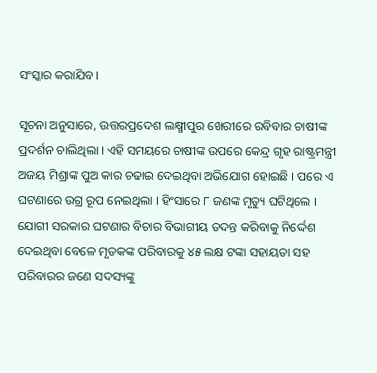ସଂସ୍କାର କରାଯିବ।

ସୂଚନା ଅନୁସାରେ, ଉତ୍ତରପ୍ରଦେଶ ଲକ୍ଷ୍ମୀପୁର ଖେରୀରେ ରବିବାର ଚାଷୀଙ୍କ ପ୍ରଦର୍ଶନ ଚାଲିଥିଲା । ଏହି ସମୟରେ ଚାଷୀଙ୍କ ଉପରେ କେନ୍ଦ୍ର ଗୃହ ରାଷ୍ଟ୍ରମନ୍ତ୍ରୀ ଅଜୟ ମିଶ୍ରାଙ୍କ ପୁଅ କାର ଚଢାଇ ଦେଇଥିବା ଅଭିଯୋଗ ହୋଇଛି । ପରେ ଏ ଘଟଣାରେ ଉଗ୍ର ରୂପ ନେଇଥିଲା । ହିଂସାରେ ୮ ଜଣଙ୍କ ମୃତ୍ୟୁ ଘଟିଥିଲେ । ଯୋଗୀ ସରକାର ଘଟଣାର ବିଚାର ବିଭାଗୀୟ ତଦନ୍ତ କରିବାକୁ ନିର୍ଦ୍ଦେଶ ଦେଇଥିବା ବେଳେ ମୃତକଙ୍କ ପରିବାରକୁ ୪୫ ଲକ୍ଷ ଟଙ୍କା ସହାୟତା ସହ ପରିବାରର ଜଣେ ସଦସ୍ୟଙ୍କୁ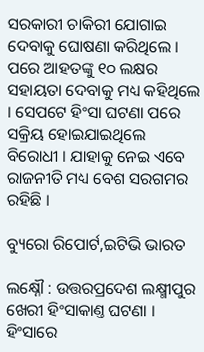ସରକାରୀ ଚାକିରୀ ଯୋଗାଇ ଦେବାକୁ ଘୋଷଣା କରିଥିଲେ । ପରେ ଆହତଙ୍କୁ ୧୦ ଲକ୍ଷର ସହାୟତା ଦେବାକୁ ମଧ୍ୟ କହିଥିଲେ । ସେପଟେ ହିଂସା ଘଟଣା ପରେ ସକ୍ରିୟ ହୋଇଯାଇଥିଲେ ବିରୋଧୀ । ଯାହାକୁ ନେଇ ଏବେ ରାଜନୀତି ମଧ୍ୟ ବେଶ ସରଗମର ରହିଛି ।

ବ୍ୟୁରୋ ରିପୋର୍ଟ,ଇଟିଭି ଭାରତ

ଲକ୍ଷ୍ନୌ : ଉତ୍ତରପ୍ରଦେଶ ଲକ୍ଷ୍ମୀପୁର ଖେରୀ ହିଂସାକାଣ୍ତ ଘଟଣା । ହିଂସାରେ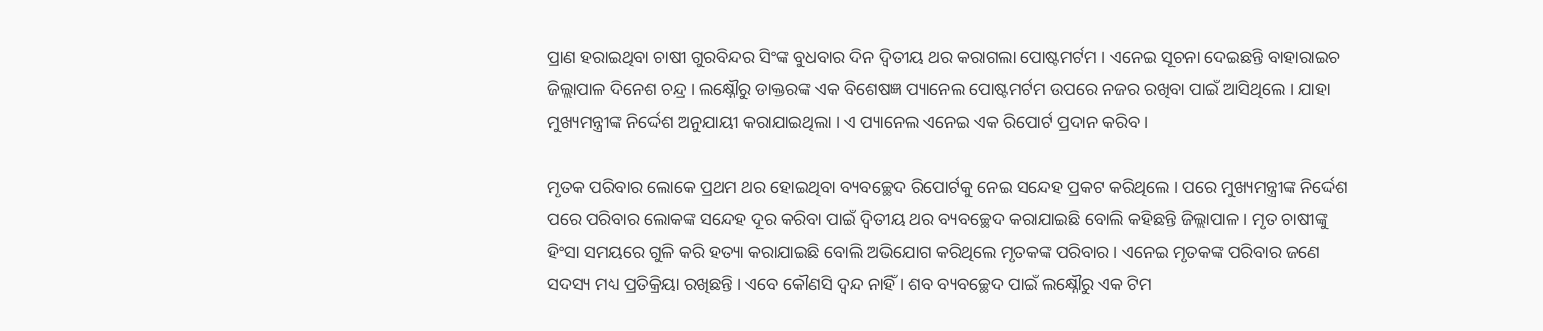ପ୍ରାଣ ହରାଇଥିବା ଚାଷୀ ଗୁରବିନ୍ଦର ସିଂଙ୍କ ବୁଧବାର ଦିନ ଦ୍ବିତୀୟ ଥର କରାଗଲା ପୋଷ୍ଟମର୍ଟମ । ଏନେଇ ସୂଚନା ଦେଇଛନ୍ତି ବାହାରାଇଚ ଜିଲ୍ଲାପାଳ ଦିନେଶ ଚନ୍ଦ୍ର । ଲକ୍ଷ୍ନୌରୁ ଡାକ୍ତରଙ୍କ ଏକ ବିଶେଷଜ୍ଞ ପ୍ୟାନେଲ ପୋଷ୍ଟମର୍ଟମ ଉପରେ ନଜର ରଖିବା ପାଇଁ ଆସିଥିଲେ । ଯାହା ମୁଖ୍ୟମନ୍ତ୍ରୀଙ୍କ ନିର୍ଦ୍ଦେଶ ଅନୁଯାୟୀ କରାଯାଇଥିଲା । ଏ ପ୍ୟାନେଲ ଏନେଇ ଏକ ରିପୋର୍ଟ ପ୍ରଦାନ କରିବ ।

ମୃତକ ପରିବାର ଲୋକେ ପ୍ରଥମ ଥର ହୋଇଥିବା ବ୍ୟବଚ୍ଛେଦ ରିପୋର୍ଟକୁ ନେଇ ସନ୍ଦେହ ପ୍ରକଟ କରିଥିଲେ । ପରେ ମୁଖ୍ୟମନ୍ତ୍ରୀଙ୍କ ନିର୍ଦ୍ଦେଶ ପରେ ପରିବାର ଲୋକଙ୍କ ସନ୍ଦେହ ଦୂର କରିବା ପାଇଁ ଦ୍ବିତୀୟ ଥର ବ୍ୟବଚ୍ଛେଦ କରାଯାଇଛି ବୋଲି କହିଛନ୍ତି ଜିଲ୍ଲାପାଳ । ମୃତ ଚାଷୀଙ୍କୁ ହିଂସା ସମୟରେ ଗୁଳି କରି ହତ୍ୟା କରାଯାଇଛି ବୋଲି ଅଭିଯୋଗ କରିଥିଲେ ମୃତକଙ୍କ ପରିବାର । ଏନେଇ ମୃତକଙ୍କ ପରିବାର ଜଣେ ସଦସ୍ୟ ମଧ୍ୟ ପ୍ରତିକ୍ରିୟା ରଖିଛନ୍ତି । ଏବେ କୌଣସି ଦ୍ବନ୍ଦ ନାହିଁ । ଶବ ବ୍ୟବଚ୍ଛେଦ ପାଇଁ ଲକ୍ଷ୍ନୌରୁ ଏକ ଟିମ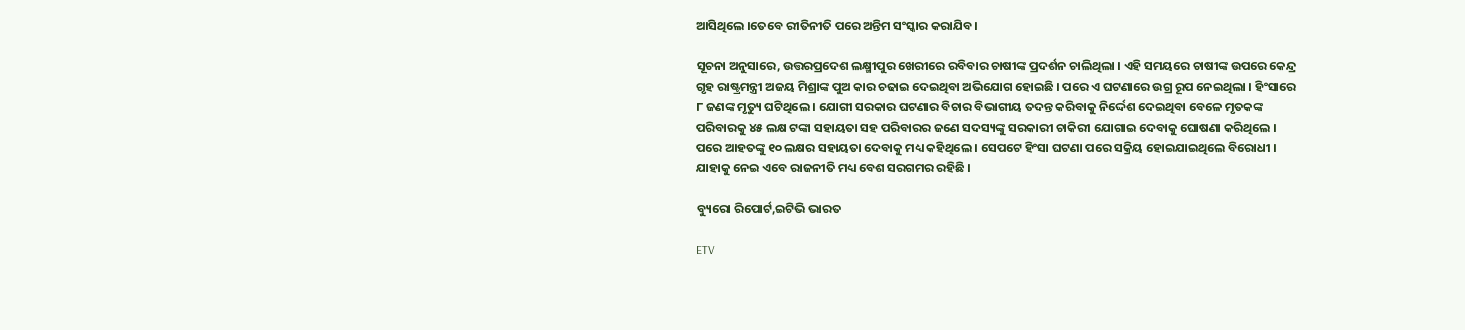ଆସିଥିଲେ ।ତେବେ ରୀତିନୀତି ପରେ ଅନ୍ତିମ ସଂସ୍କାର କରାଯିବ।

ସୂଚନା ଅନୁସାରେ, ଉତ୍ତରପ୍ରଦେଶ ଲକ୍ଷ୍ମୀପୁର ଖେରୀରେ ରବିବାର ଚାଷୀଙ୍କ ପ୍ରଦର୍ଶନ ଚାଲିଥିଲା । ଏହି ସମୟରେ ଚାଷୀଙ୍କ ଉପରେ କେନ୍ଦ୍ର ଗୃହ ରାଷ୍ଟ୍ରମନ୍ତ୍ରୀ ଅଜୟ ମିଶ୍ରାଙ୍କ ପୁଅ କାର ଚଢାଇ ଦେଇଥିବା ଅଭିଯୋଗ ହୋଇଛି । ପରେ ଏ ଘଟଣାରେ ଉଗ୍ର ରୂପ ନେଇଥିଲା । ହିଂସାରେ ୮ ଜଣଙ୍କ ମୃତ୍ୟୁ ଘଟିଥିଲେ । ଯୋଗୀ ସରକାର ଘଟଣାର ବିଚାର ବିଭାଗୀୟ ତଦନ୍ତ କରିବାକୁ ନିର୍ଦ୍ଦେଶ ଦେଇଥିବା ବେଳେ ମୃତକଙ୍କ ପରିବାରକୁ ୪୫ ଲକ୍ଷ ଟଙ୍କା ସହାୟତା ସହ ପରିବାରର ଜଣେ ସଦସ୍ୟଙ୍କୁ ସରକାରୀ ଚାକିରୀ ଯୋଗାଇ ଦେବାକୁ ଘୋଷଣା କରିଥିଲେ । ପରେ ଆହତଙ୍କୁ ୧୦ ଲକ୍ଷର ସହାୟତା ଦେବାକୁ ମଧ୍ୟ କହିଥିଲେ । ସେପଟେ ହିଂସା ଘଟଣା ପରେ ସକ୍ରିୟ ହୋଇଯାଇଥିଲେ ବିରୋଧୀ । ଯାହାକୁ ନେଇ ଏବେ ରାଜନୀତି ମଧ୍ୟ ବେଶ ସରଗମର ରହିଛି ।

ବ୍ୟୁରୋ ରିପୋର୍ଟ,ଇଟିଭି ଭାରତ

ETV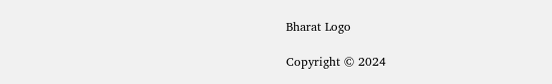Bharat Logo

Copyright © 2024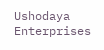Ushodaya Enterprises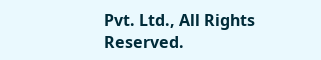Pvt. Ltd., All Rights Reserved.